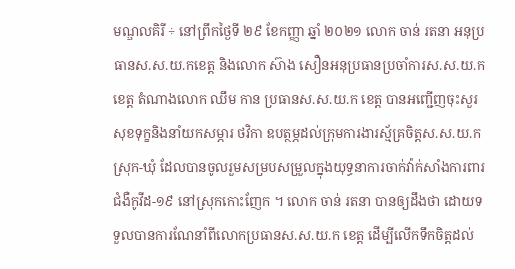មណ្ឌលគិរី ÷ នៅព្រឹកថ្ងៃទី ២៩ ខែកញ្ញា ឆ្នាំ ២០២១ លោក ចាន់ រតនា អនុប្រធានស.ស.យ.កខេត្ត និងលោក ស៊ាង សឿនអនុប្រធានប្រចាំការស.ស.យ.កខេត្ត តំណាងលោក ឈឹម កាន ប្រធានស.ស.យ.ក ខេត្ត បានអញ្ជើញចុះសួរសុខទុក្ខនិងនាំយកសម្ភារ ថវិកា ឧបត្ថម្ភដល់ក្រុមការងារស្ម័គ្រចិត្តស.ស.យ.កស្រុក-ឃុំ ដែលបានចូលរួមសម្របសម្រួលក្នុងយុទ្ធនាការចាក់វ៉ាក់សាំងការពារជំងឺកូវីដ-១៩ នៅស្រុកកោះញែក ។ លោក ចាន់ រតនា បានឲ្យដឹងថា ដោយទទួលបានការណែនាំពីលោកប្រធានស.ស.យ.ក ខេត្ត ដើម្បីលើកទឹកចិត្តដល់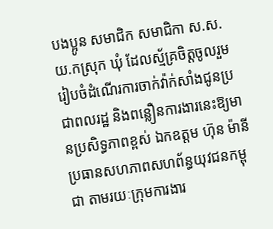បងប្អូន សមាជិក សមាជិកា ស.ស.យ.កស្រុក ឃុំ ដែលស្ម័គ្រចិត្តចូលរួមរៀបចំដំណើរការចាក់វ៉ាក់សាំងជូនប្រជាពលរដ្ឋ និងពន្លឿនការងារនេះឱ្យមានប្រសិទ្ធភាពខ្ពស់ ឯកឧត្ដម ហ៊ុន ម៉ានីប្រធានសហភាពសហព័ន្ធយុវជនកម្ពុជា តាមរយៈក្រុមការងារ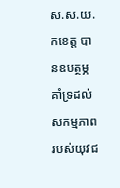ស.ស.យ.កខេត្ត បានឧបត្ថម្ភគាំទ្រដល់សកម្មភាពរបស់យុវជ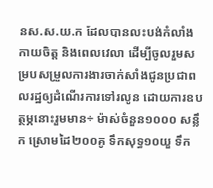នស.ស.យ.ក ដែលបានលះបង់កំលាំងកាយចិត្ត និងពេលវេលា ដើម្បីចូលរួមសម្របសម្រួលការងារចាក់សាំងជូនប្រជាពលរដ្ឋឲ្យដំណើរការទៅរលូន ដោយការឧបត្ថម្ភនោះរួមមាន÷ ម៉ាស់ចំនួន១០០០ សន្លឹក ស្រោមដៃ២០០គូ ទឹកសុទ្ធ១០យួ ទឹក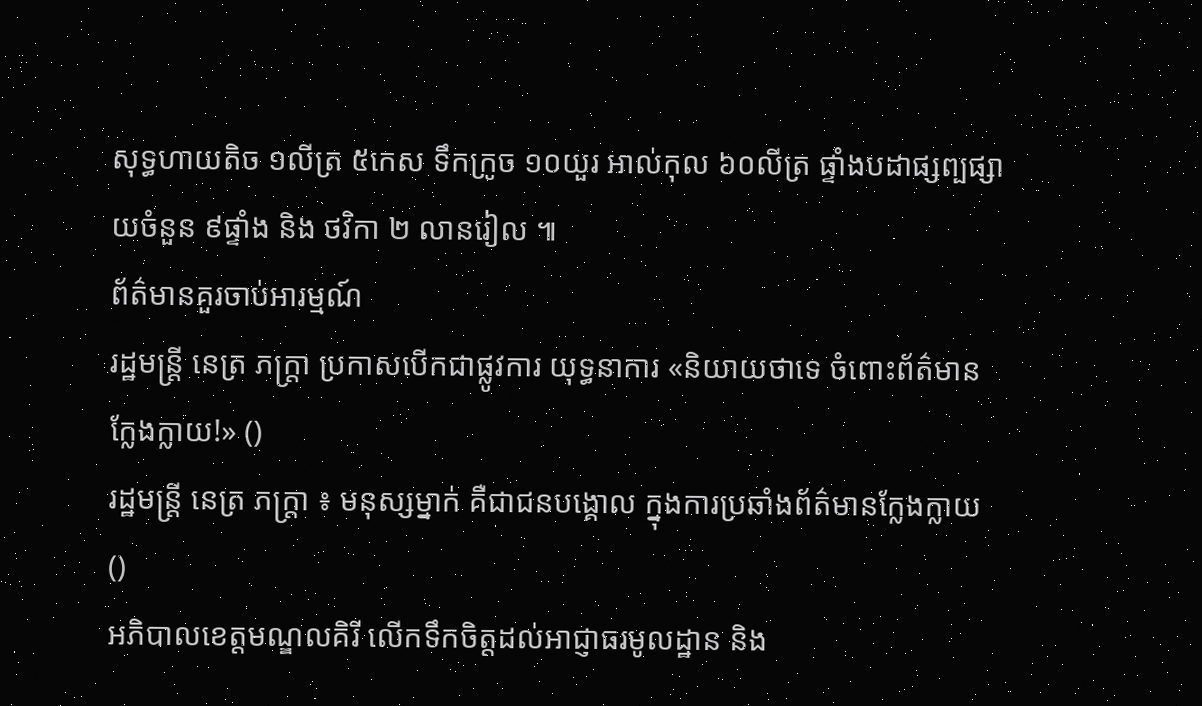សុទ្ធហាយតិច ១លីត្រ ៥កេស ទឹកក្រូច ១០យួរ អាល់កុល ៦០លីត្រ ផ្ទាំងបដាផ្សព្បផ្សាយចំនួន ៩ផ្ទាំង និង ថវិកា ២ លានរៀល ៕
ព័ត៌មានគួរចាប់អារម្មណ៍
រដ្ឋមន្ត្រី នេត្រ ភក្ត្រា ប្រកាសបើកជាផ្លូវការ យុទ្ធនាការ «និយាយថាទេ ចំពោះព័ត៌មានក្លែងក្លាយ!» ()
រដ្ឋមន្ត្រី នេត្រ ភក្ត្រា ៖ មនុស្សម្នាក់ គឺជាជនបង្គោល ក្នុងការប្រឆាំងព័ត៌មានក្លែងក្លាយ ()
អភិបាលខេត្តមណ្ឌលគិរី លើកទឹកចិត្តដល់អាជ្ញាធរមូលដ្ឋាន និង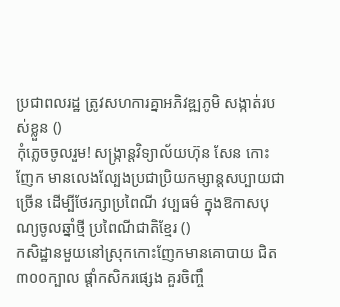ប្រជាពលរដ្ឋ ត្រូវសហការគ្នាអភិវឌ្ឍភូមិ សង្កាត់របស់ខ្លួន ()
កុំភ្លេចចូលរួម! សង្ក្រាន្តវិទ្យាល័យហ៊ុន សែន កោះញែក មានលេងល្បែងប្រជាប្រិយកម្សាន្តសប្បាយជាច្រើន ដើម្បីថែរក្សាប្រពៃណី វប្បធម៌ ក្នុងឱកាសបុណ្យចូលឆ្នាំថ្មី ប្រពៃណីជាតិខ្មែរ ()
កសិដ្ឋានមួយនៅស្រុកកោះញែកមានគោបាយ ជិត៣០០ក្បាល ផ្ដាំកសិករផ្សេង គួរចិញ្ចឹ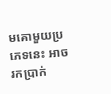មគោមួយប្រភេទនេះ អាចរកប្រាក់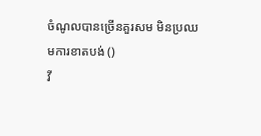ចំណូលបានច្រើនគួរសម មិនប្រឈមការខាតបង់ ()
វី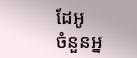ដែអូ
ចំនួនអ្ន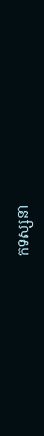កទស្សនា